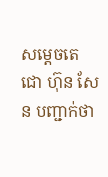សម្តេចតេជោ ហ៊ុន សែន បញ្ជាក់ថា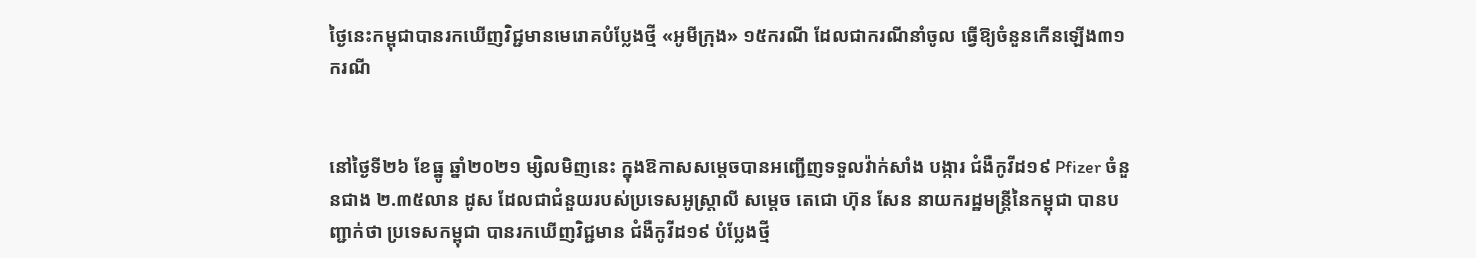ថ្ងៃនេះកម្ពុជាបានរកឃើញវិជ្ជមានមេរោគបំប្លែងថ្មី «អូមីក្រុង» ១៥ករណី ដែលជាករណីនាំចូល ធ្វើឱ្យចំនួនកើនឡើង៣១ករណី


នៅថ្ងៃទី២៦ ខែធ្នូ ឆ្នាំ២០២១ ម្សិលមិញនេះ ក្នុងឱកាសសម្តេចបានអញ្ជើញទទួលវ៉ាក់សាំង បង្ការ ជំងឺកូវីដ១៩ Pfizer ចំនួនជាង ២.៣៥លាន ដូស ដែលជាជំនួយរបស់ប្រទេសអូស្ត្រាលី សម្តេច តេជោ ហ៊ុន សែន នាយករដ្ឋមន្ត្រីនៃកម្ពុជា បានបញ្ជាក់ថា ប្រទេសកម្ពុជា បានរកឃើញវិជ្ជមាន ជំងឺកូវីដ១៩ បំប្លែងថ្មី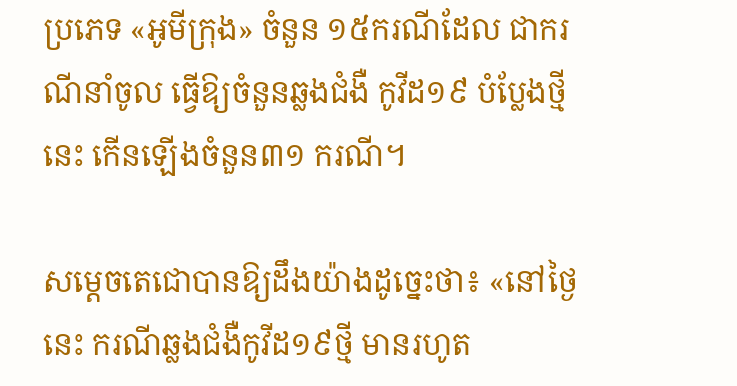ប្រភេទ «អូមីក្រុង» ចំនួន ១៥ករណីដែល ជាករណីនាំចូល ធ្វើឱ្យចំនួនឆ្លងជំងឺ កូវីដ១៩ បំប្លែងថ្មីនេះ កើនឡើងចំនួន៣១ ករណី។

សម្តេចតេជោបានឱ្យដឹងយ៉ាងដូច្នេះថា៖ «នៅថ្ងៃនេះ ករណីឆ្លងជំងឺកូវីដ១៩ថ្មី មានរហូត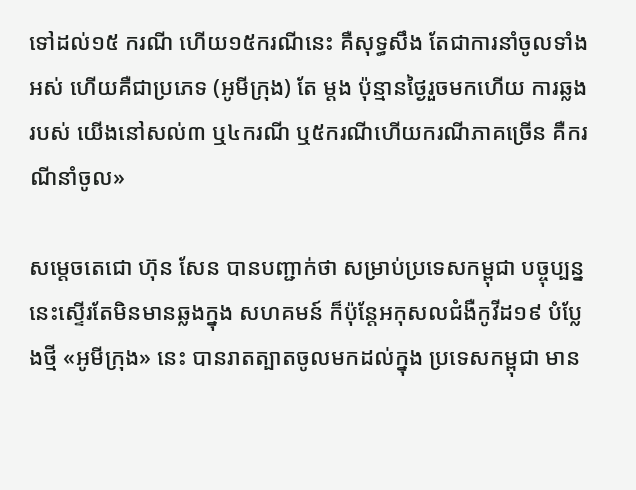ទៅដល់១៥ ករណី ហើយ១៥ករណីនេះ គឺសុទ្ធសឹង តែជាការនាំចូលទាំងអស់ ហើយគឺជាប្រភេទ (អូមីក្រុង) តែ ម្តង ប៉ុន្មានថ្ងៃរួចមកហើយ ការឆ្លងរបស់ យើងនៅសល់៣ ឬ៤ករណី ឬ៥ករណីហើយករណីភាគច្រើន គឺករណីនាំចូល»

សម្តេចតេជោ ហ៊ុន សែន បានបញ្ជាក់ថា សម្រាប់ប្រទេសកម្ពុជា បច្ចុប្បន្ននេះស្ទើរតែមិនមានឆ្លងក្នុង សហគមន៍ ក៏ប៉ុន្តែអកុសលជំងឺកូវីដ១៩ បំប្លែងថ្មី «អូមីក្រុង» នេះ បានរាតត្បាតចូលមកដល់ក្នុង ប្រទេសកម្ពុជា មាន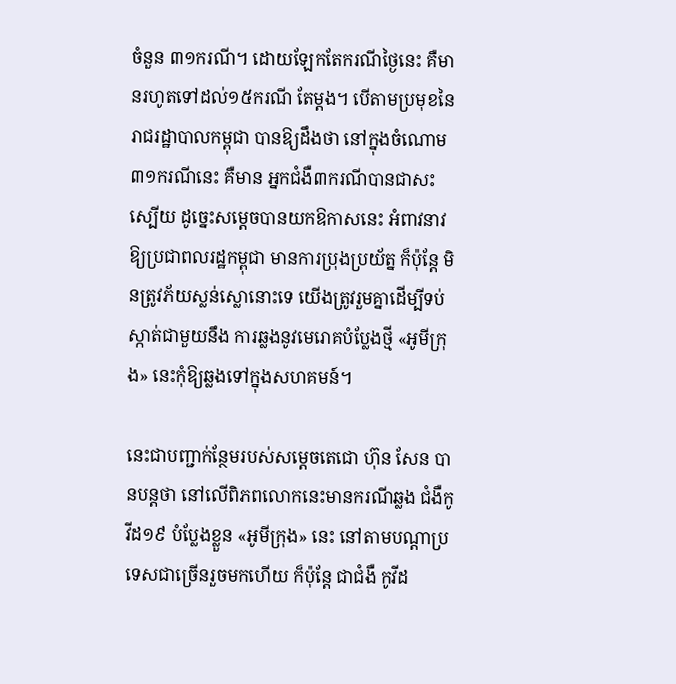ចំនួន ៣១ករណី។ ដោយឡែកតែករណីថ្ងៃនេះ គឺមានរហូតទៅដល់១៥ករណី តែម្តង។ បើតាមប្រមុខនៃរាជរដ្ឋាបាលកម្ពុជា បានឱ្យដឹងថា នៅក្នុងចំណោម៣១ករណីនេះ គឺមាន អ្នកជំងឺ៣ករណីបានជាសះស្បើយ ដូច្នេះសម្តេចបានយកឱកាសនេះ អំពាវនាវឱ្យប្រជាពលរដ្ឋកម្ពុជា មានការប្រុងប្រយ័ត្ន ក៏ប៉ុន្តែ មិនត្រូវភ័យស្លន់ស្លោនោះទេ យើងត្រូវរួមគ្នាដើម្បីទប់ស្កាត់ជាមួយនឹង ការឆ្លងនូវមេរោគបំប្លែងថ្មី «អូមីក្រុង» នេះកុំឱ្យឆ្លងទៅក្នុងសហគមន៍។

នេះជាបញ្ជាក់ន្ថែមរបស់សម្តេចតេជោ ហ៊ុន សែន បានបន្តថា នៅលើពិភពលោកនេះមានករណីឆ្លង ជំងឺកូវីដ១៩ បំប្លែងខ្លួន «អូមីក្រុង» នេះ នៅតាមបណ្តាប្រទេសជាច្រើនរួចមកហើយ ក៏ប៉ុន្តែ ជាជំងឺ កូវីដ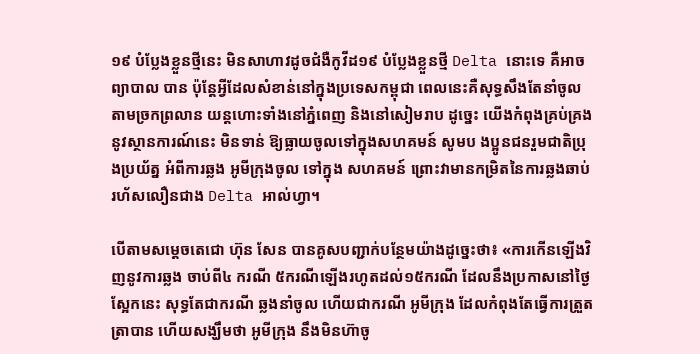១៩ បំប្លែងខ្លួនថ្មីនេះ មិនសាហាវដូចជំងឺកូវីដ១៩ បំប្លែងខ្លួនថ្មី Delta នោះទេ គឺអាចព្យាបាល បាន ប៉ុន្តែអ្វីដែលសំខាន់នៅក្នុងប្រទេសកម្ពុជា ពេលនេះគឺសុទ្ធសឹងតែនាំចូលតាមច្រកព្រលាន យន្តហោះទាំងនៅភ្នំពេញ និងនៅសៀមរាប ដូច្នេះ យើងកំពុងគ្រប់គ្រងនូវស្ថានការណ៍នេះ មិនទាន់ ឱ្យធ្លាយចូលទៅក្នុងសហគមន៍ សូមប ងប្អូនជនរួមជាតិប្រុងប្រយ័ត្ន អំពីការឆ្លង អូមីក្រុងចូល ទៅក្នុង សហគមន៍ ព្រោះវាមានកម្រិតនៃការឆ្លងឆាប់រហ័សលឿនជាង Delta អាល់ហ្វា។

បើតាមសម្តេចតេជោ ហ៊ុន សែន បានគូសបញ្ជាក់បន្ថែមយ៉ាងដូច្នេះថា៖ «ការកើនឡើងវិញនូវការឆ្លង ចាប់ពី៤ ករណី ៥ករណីឡើងរហូតដល់១៥ករណី ដែលនឹងប្រកាសនៅថ្ងៃស្អែកនេះ សុទ្ធតែជាករណី ឆ្លងនាំចូល ហើយជាករណី អូមីក្រុង ដែលកំពុងតែធ្វើការត្រួតត្រាបាន ហើយសង្ឃឹមថា អូមីក្រុង នឹងមិនហ៊ាចូ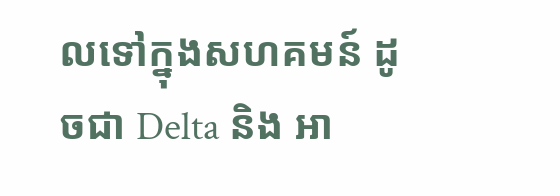លទៅក្នុងសហគមន៍ ដូចជា Delta និង អា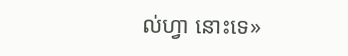ល់ហ្វា នោះទេ»